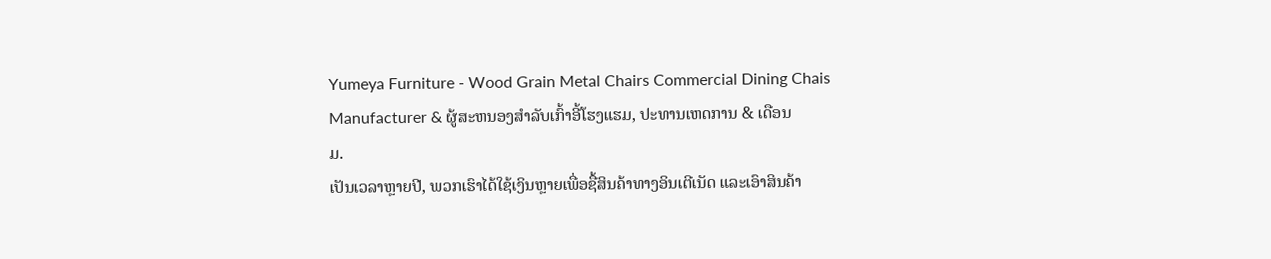Yumeya Furniture - Wood Grain Metal Chairs Commercial Dining Chais Manufacturer & ຜູ້ສະຫນອງສໍາລັບເກົ້າອີ້ໂຮງແຮມ, ປະທານເຫດການ & ເດືອນ
ມ.
ເປັນເວລາຫຼາຍປີ, ພວກເຮົາໄດ້ໃຊ້ເງິນຫຼາຍເພື່ອຊື້ສິນຄ້າທາງອິນເຕີເນັດ ແລະເອົາສິນຄ້າ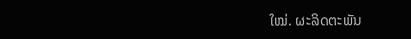ໃໝ່. ຜະລິດຕະພັນ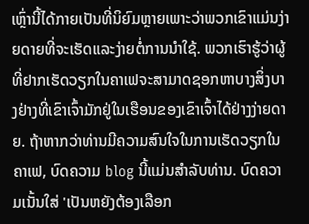ເຫຼົ່ານີ້ໄດ້ກາຍເປັນທີ່ນິຍົມຫຼາຍເພາະວ່າພວກເຂົາແມ່ນງ່າຍດາຍທີ່ຈະເຮັດແລະງ່າຍຕໍ່ການນໍາໃຊ້. ພວກເຮົາຮູ້ວ່າຜູ້ທີ່ຢາກເຮັດວຽກໃນຄາເຟຈະສາມາດຊອກຫາບາງສິ່ງບາງຢ່າງທີ່ເຂົາເຈົ້າມັກຢູ່ໃນເຮືອນຂອງເຂົາເຈົ້າໄດ້ຢ່າງງ່າຍດາຍ. ຖ້າຫາກວ່າທ່ານມີຄວາມສົນໃຈໃນການເຮັດວຽກໃນຄາເຟ, ບົດຄວາມ blog ນີ້ແມ່ນສໍາລັບທ່ານ. ບົດຄວາມເນັ້ນໃສ່ 'ເປັນຫຍັງຕ້ອງເລືອກ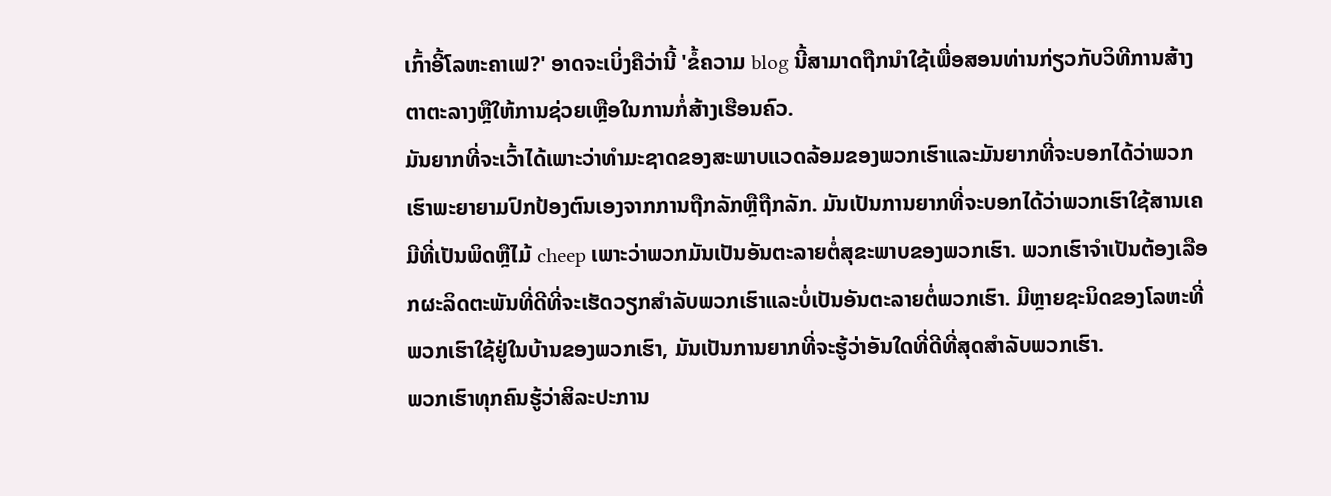ເກົ້າອີ້ໂລຫະຄາເຟ?' ອາດຈະເບິ່ງຄືວ່ານີ້ 'ຂໍ້ຄວາມ blog ນີ້ສາມາດຖືກນໍາໃຊ້ເພື່ອສອນທ່ານກ່ຽວກັບວິທີການສ້າງຕາຕະລາງຫຼືໃຫ້ການຊ່ວຍເຫຼືອໃນການກໍ່ສ້າງເຮືອນຄົວ.
ມັນຍາກທີ່ຈະເວົ້າໄດ້ເພາະວ່າທໍາມະຊາດຂອງສະພາບແວດລ້ອມຂອງພວກເຮົາແລະມັນຍາກທີ່ຈະບອກໄດ້ວ່າພວກເຮົາພະຍາຍາມປົກປ້ອງຕົນເອງຈາກການຖືກລັກຫຼືຖືກລັກ. ມັນເປັນການຍາກທີ່ຈະບອກໄດ້ວ່າພວກເຮົາໃຊ້ສານເຄມີທີ່ເປັນພິດຫຼືໄມ້ cheep ເພາະວ່າພວກມັນເປັນອັນຕະລາຍຕໍ່ສຸຂະພາບຂອງພວກເຮົາ. ພວກເຮົາຈໍາເປັນຕ້ອງເລືອກຜະລິດຕະພັນທີ່ດີທີ່ຈະເຮັດວຽກສໍາລັບພວກເຮົາແລະບໍ່ເປັນອັນຕະລາຍຕໍ່ພວກເຮົາ. ມີຫຼາຍຊະນິດຂອງໂລຫະທີ່ພວກເຮົາໃຊ້ຢູ່ໃນບ້ານຂອງພວກເຮົາ, ມັນເປັນການຍາກທີ່ຈະຮູ້ວ່າອັນໃດທີ່ດີທີ່ສຸດສໍາລັບພວກເຮົາ.
ພວກເຮົາທຸກຄົນຮູ້ວ່າສິລະປະການ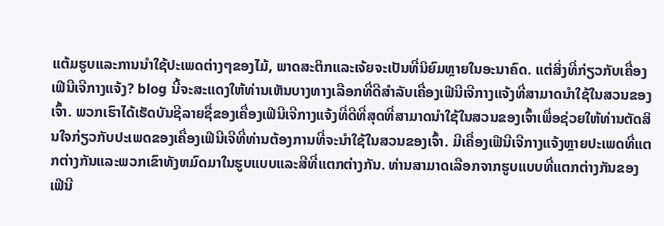ແຕ້ມຮູບແລະການນໍາໃຊ້ປະເພດຕ່າງໆຂອງໄມ້, ພາດສະຕິກແລະເຈ້ຍຈະເປັນທີ່ນິຍົມຫຼາຍໃນອະນາຄົດ. ແຕ່ສິ່ງທີ່ກ່ຽວກັບເຄື່ອງເຟີນີເຈີກາງແຈ້ງ? blog ນີ້ຈະສະແດງໃຫ້ທ່ານເຫັນບາງທາງເລືອກທີ່ດີສໍາລັບເຄື່ອງເຟີນີເຈີກາງແຈ້ງທີ່ສາມາດນໍາໃຊ້ໃນສວນຂອງເຈົ້າ. ພວກເຮົາໄດ້ເຮັດບັນຊີລາຍຊື່ຂອງເຄື່ອງເຟີນີເຈີກາງແຈ້ງທີ່ດີທີ່ສຸດທີ່ສາມາດນໍາໃຊ້ໃນສວນຂອງເຈົ້າເພື່ອຊ່ວຍໃຫ້ທ່ານຕັດສິນໃຈກ່ຽວກັບປະເພດຂອງເຄື່ອງເຟີນີເຈີທີ່ທ່ານຕ້ອງການທີ່ຈະນໍາໃຊ້ໃນສວນຂອງເຈົ້າ. ມີເຄື່ອງເຟີນີເຈີກາງແຈ້ງຫຼາຍປະເພດທີ່ແຕກຕ່າງກັນແລະພວກເຂົາທັງຫມົດມາໃນຮູບແບບແລະສີທີ່ແຕກຕ່າງກັນ. ທ່ານສາມາດເລືອກຈາກຮູບແບບທີ່ແຕກຕ່າງກັນຂອງເຟີນີ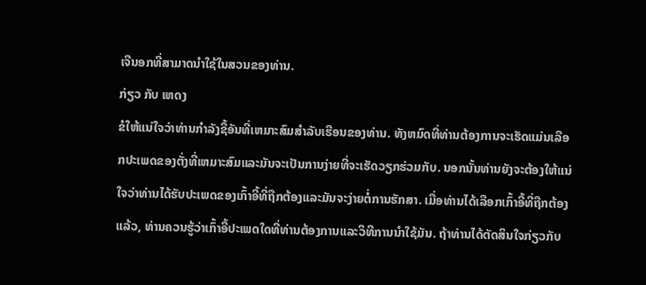ເຈີນອກທີ່ສາມາດນໍາໃຊ້ໃນສວນຂອງທ່ານ.
ກ່ຽວ ກັບ ເຫດງ
ຂໍໃຫ້ແນ່ໃຈວ່າທ່ານກໍາລັງຊື້ອັນທີ່ເຫມາະສົມສໍາລັບເຮືອນຂອງທ່ານ. ທັງຫມົດທີ່ທ່ານຕ້ອງການຈະເຮັດແມ່ນເລືອກປະເພດຂອງຕັ່ງທີ່ເຫມາະສົມແລະມັນຈະເປັນການງ່າຍທີ່ຈະເຮັດວຽກຮ່ວມກັບ. ນອກນັ້ນທ່ານຍັງຈະຕ້ອງໃຫ້ແນ່ໃຈວ່າທ່ານໄດ້ຮັບປະເພດຂອງເກົ້າອີ້ທີ່ຖືກຕ້ອງແລະມັນຈະງ່າຍຕໍ່ການຮັກສາ. ເມື່ອທ່ານໄດ້ເລືອກເກົ້າອີ້ທີ່ຖືກຕ້ອງແລ້ວ, ທ່ານຄວນຮູ້ວ່າເກົ້າອີ້ປະເພດໃດທີ່ທ່ານຕ້ອງການແລະວິທີການນໍາໃຊ້ມັນ. ຖ້າທ່ານໄດ້ຕັດສິນໃຈກ່ຽວກັບ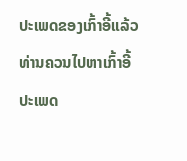ປະເພດຂອງເກົ້າອີ້ແລ້ວທ່ານຄວນໄປຫາເກົ້າອີ້ປະເພດ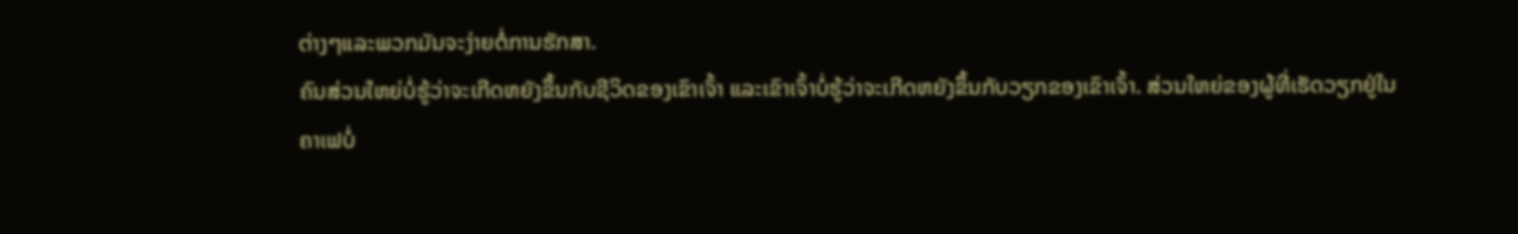ຕ່າງໆແລະພວກມັນຈະງ່າຍຕໍ່ການຮັກສາ.
ຄົນສ່ວນໃຫຍ່ບໍ່ຮູ້ວ່າຈະເກີດຫຍັງຂຶ້ນກັບຊີວິດຂອງເຂົາເຈົ້າ ແລະເຂົາເຈົ້າບໍ່ຮູ້ວ່າຈະເກີດຫຍັງຂຶ້ນກັບວຽກຂອງເຂົາເຈົ້າ. ສ່ວນໃຫຍ່ຂອງຜູ້ທີ່ເຮັດວຽກຢູ່ໃນຄາເຟບໍ່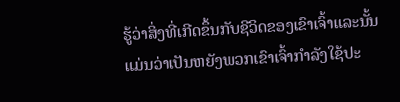ຮູ້ວ່າສິ່ງທີ່ເກີດຂຶ້ນກັບຊີວິດຂອງເຂົາເຈົ້າແລະນັ້ນແມ່ນວ່າເປັນຫຍັງພວກເຂົາເຈົ້າກໍາລັງໃຊ້ປະ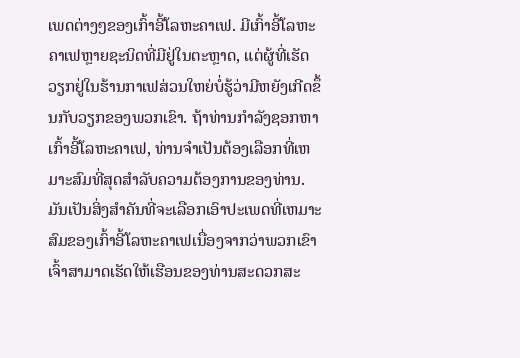ເພດຕ່າງໆຂອງເກົ້າອີ້ໂລຫະຄາເຟ. ມີເກົ້າອີ້ໂລຫະຄາເຟຫຼາຍຊະນິດທີ່ມີຢູ່ໃນຕະຫຼາດ, ແຕ່ຜູ້ທີ່ເຮັດວຽກຢູ່ໃນຮ້ານກາເຟສ່ວນໃຫຍ່ບໍ່ຮູ້ວ່າມີຫຍັງເກີດຂຶ້ນກັບວຽກຂອງພວກເຂົາ. ຖ້າທ່ານກໍາລັງຊອກຫາເກົ້າອີ້ໂລຫະຄາເຟ, ທ່ານຈໍາເປັນຕ້ອງເລືອກທີ່ເຫມາະສົມທີ່ສຸດສໍາລັບຄວາມຕ້ອງການຂອງທ່ານ.
ມັນເປັນສິ່ງສໍາຄັນທີ່ຈະເລືອກເອົາປະເພດທີ່ເຫມາະສົມຂອງເກົ້າອີ້ໂລຫະຄາເຟເນື່ອງຈາກວ່າພວກເຂົາເຈົ້າສາມາດເຮັດໃຫ້ເຮືອນຂອງທ່ານສະດວກສະ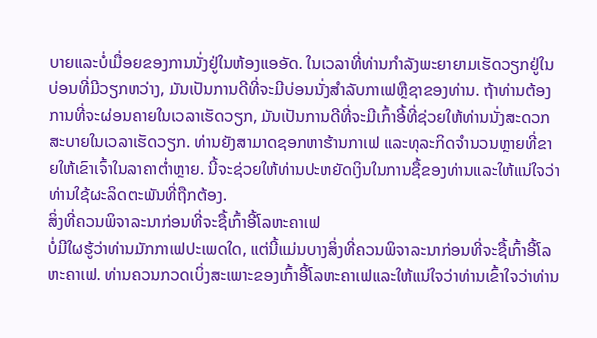ບາຍແລະບໍ່ເມື່ອຍຂອງການນັ່ງຢູ່ໃນຫ້ອງແອອັດ. ໃນເວລາທີ່ທ່ານກໍາລັງພະຍາຍາມເຮັດວຽກຢູ່ໃນບ່ອນທີ່ມີວຽກຫວ່າງ, ມັນເປັນການດີທີ່ຈະມີບ່ອນນັ່ງສໍາລັບກາເຟຫຼືຊາຂອງທ່ານ. ຖ້າທ່ານຕ້ອງການທີ່ຈະຜ່ອນຄາຍໃນເວລາເຮັດວຽກ, ມັນເປັນການດີທີ່ຈະມີເກົ້າອີ້ທີ່ຊ່ວຍໃຫ້ທ່ານນັ່ງສະດວກສະບາຍໃນເວລາເຮັດວຽກ. ທ່ານຍັງສາມາດຊອກຫາຮ້ານກາເຟ ແລະທຸລະກິດຈໍານວນຫຼາຍທີ່ຂາຍໃຫ້ເຂົາເຈົ້າໃນລາຄາຕໍ່າຫຼາຍ. ນີ້ຈະຊ່ວຍໃຫ້ທ່ານປະຫຍັດເງິນໃນການຊື້ຂອງທ່ານແລະໃຫ້ແນ່ໃຈວ່າທ່ານໃຊ້ຜະລິດຕະພັນທີ່ຖືກຕ້ອງ.
ສິ່ງທີ່ຄວນພິຈາລະນາກ່ອນທີ່ຈະຊື້ເກົ້າອີ້ໂລຫະຄາເຟ
ບໍ່ມີໃຜຮູ້ວ່າທ່ານມັກກາເຟປະເພດໃດ, ແຕ່ນີ້ແມ່ນບາງສິ່ງທີ່ຄວນພິຈາລະນາກ່ອນທີ່ຈະຊື້ເກົ້າອີ້ໂລຫະຄາເຟ. ທ່ານຄວນກວດເບິ່ງສະເພາະຂອງເກົ້າອີ້ໂລຫະຄາເຟແລະໃຫ້ແນ່ໃຈວ່າທ່ານເຂົ້າໃຈວ່າທ່ານ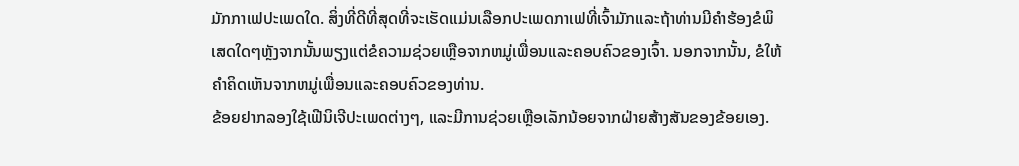ມັກກາເຟປະເພດໃດ. ສິ່ງທີ່ດີທີ່ສຸດທີ່ຈະເຮັດແມ່ນເລືອກປະເພດກາເຟທີ່ເຈົ້າມັກແລະຖ້າທ່ານມີຄໍາຮ້ອງຂໍພິເສດໃດໆຫຼັງຈາກນັ້ນພຽງແຕ່ຂໍຄວາມຊ່ວຍເຫຼືອຈາກຫມູ່ເພື່ອນແລະຄອບຄົວຂອງເຈົ້າ. ນອກຈາກນັ້ນ, ຂໍໃຫ້ຄໍາຄິດເຫັນຈາກຫມູ່ເພື່ອນແລະຄອບຄົວຂອງທ່ານ.
ຂ້ອຍຢາກລອງໃຊ້ເຟີນິເຈີປະເພດຕ່າງໆ, ແລະມີການຊ່ວຍເຫຼືອເລັກນ້ອຍຈາກຝ່າຍສ້າງສັນຂອງຂ້ອຍເອງ.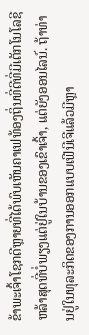ຂ້າພະເຈົ້າໂຊກດີຫຼາຍທີ່ໄດ້ພົບເຫັນຄາເຟທ້ອງຖິ່ນທີ່ດີທີ່ມີເຕັກໂນໂລຊີຫລ້າສຸດທີ່ບໍ່ພຽງແຕ່ຢູ່ໃນບ້ານຂອງເຂົາເຈົ້າ, ແຕ່ຍັງອອນໄລນ໌. ຖ້າທ່ານຢູ່ໃນທຸລະກິດຂອງການອອກແບບເຟີນີເຈີແລ້ວມີຫຼາ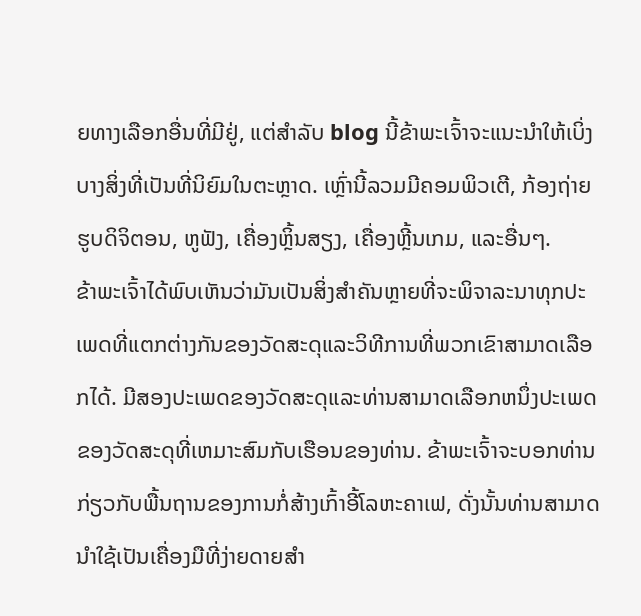ຍທາງເລືອກອື່ນທີ່ມີຢູ່, ແຕ່ສໍາລັບ blog ນີ້ຂ້າພະເຈົ້າຈະແນະນໍາໃຫ້ເບິ່ງບາງສິ່ງທີ່ເປັນທີ່ນິຍົມໃນຕະຫຼາດ. ເຫຼົ່ານີ້ລວມມີຄອມພິວເຕີ, ກ້ອງຖ່າຍຮູບດິຈິຕອນ, ຫູຟັງ, ເຄື່ອງຫຼິ້ນສຽງ, ເຄື່ອງຫຼີ້ນເກມ, ແລະອື່ນໆ.
ຂ້າພະເຈົ້າໄດ້ພົບເຫັນວ່າມັນເປັນສິ່ງສໍາຄັນຫຼາຍທີ່ຈະພິຈາລະນາທຸກປະເພດທີ່ແຕກຕ່າງກັນຂອງວັດສະດຸແລະວິທີການທີ່ພວກເຂົາສາມາດເລືອກໄດ້. ມີສອງປະເພດຂອງວັດສະດຸແລະທ່ານສາມາດເລືອກຫນຶ່ງປະເພດຂອງວັດສະດຸທີ່ເຫມາະສົມກັບເຮືອນຂອງທ່ານ. ຂ້າພະເຈົ້າຈະບອກທ່ານກ່ຽວກັບພື້ນຖານຂອງການກໍ່ສ້າງເກົ້າອີ້ໂລຫະຄາເຟ, ດັ່ງນັ້ນທ່ານສາມາດນໍາໃຊ້ເປັນເຄື່ອງມືທີ່ງ່າຍດາຍສໍາ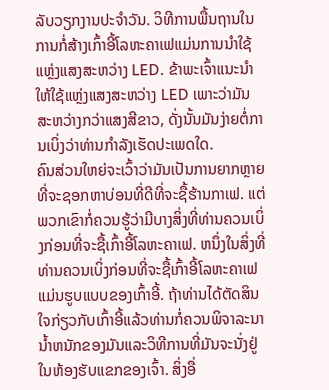ລັບວຽກງານປະຈໍາວັນ. ວິທີການພື້ນຖານໃນການກໍ່ສ້າງເກົ້າອີ້ໂລຫະຄາເຟແມ່ນການນໍາໃຊ້ແຫຼ່ງແສງສະຫວ່າງ LED. ຂ້າພະເຈົ້າແນະນໍາໃຫ້ໃຊ້ແຫຼ່ງແສງສະຫວ່າງ LED ເພາະວ່າມັນສະຫວ່າງກວ່າແສງສີຂາວ, ດັ່ງນັ້ນມັນງ່າຍຕໍ່ການເບິ່ງວ່າທ່ານກໍາລັງເຮັດປະເພດໃດ.
ຄົນສ່ວນໃຫຍ່ຈະເວົ້າວ່າມັນເປັນການຍາກຫຼາຍທີ່ຈະຊອກຫາບ່ອນທີ່ດີທີ່ຈະຊື້ຮ້ານກາເຟ. ແຕ່ພວກເຂົາກໍ່ຄວນຮູ້ວ່າມີບາງສິ່ງທີ່ທ່ານຄວນເບິ່ງກ່ອນທີ່ຈະຊື້ເກົ້າອີ້ໂລຫະຄາເຟ. ຫນຶ່ງໃນສິ່ງທີ່ທ່ານຄວນເບິ່ງກ່ອນທີ່ຈະຊື້ເກົ້າອີ້ໂລຫະຄາເຟແມ່ນຮູບແບບຂອງເກົ້າອີ້. ຖ້າທ່ານໄດ້ຕັດສິນໃຈກ່ຽວກັບເກົ້າອີ້ແລ້ວທ່ານກໍ່ຄວນພິຈາລະນານ້ຳຫນັກຂອງມັນແລະວິທີການທີ່ມັນຈະນັ່ງຢູ່ໃນຫ້ອງຮັບແຂກຂອງເຈົ້າ. ສິ່ງອື່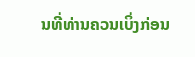ນທີ່ທ່ານຄວນເບິ່ງກ່ອນ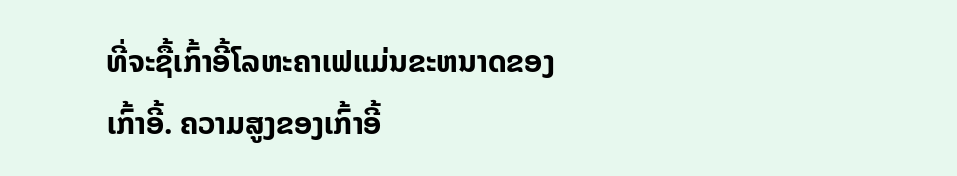ທີ່ຈະຊື້ເກົ້າອີ້ໂລຫະຄາເຟແມ່ນຂະຫນາດຂອງເກົ້າອີ້. ຄວາມສູງຂອງເກົ້າອີ້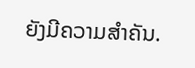ຍັງມີຄວາມສໍາຄັນ.